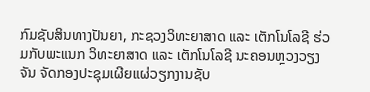ກົມຊັບສິນທາງປັນຍາ, ກະຊວງວິທະຍາສາດ ແລະ ເຕັກໂນໂລຊີ ຮ່ວມກັບພະແນກ ວິທະຍາສາດ ແລະ ເຕັກໂນໂລຊີ ນະຄອນຫຼວງວຽງຈັນ ຈັດກອງປະຊຸມເຜີຍແຜ່ວຽກງານຊັບ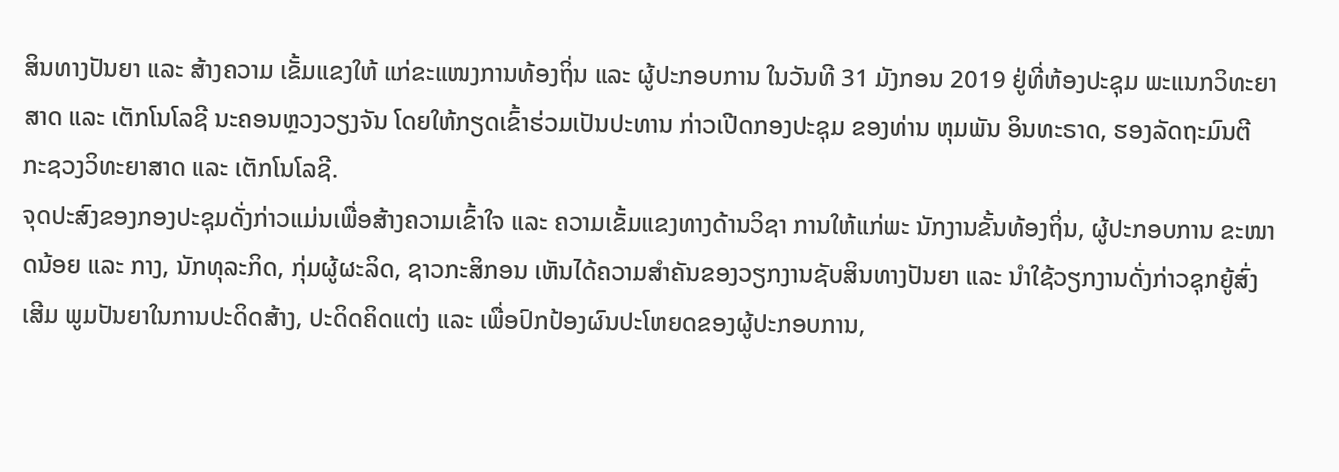ສິນທາງປັນຍາ ແລະ ສ້າງຄວາມ ເຂັ້ມແຂງໃຫ້ ແກ່ຂະແໜງການທ້ອງຖິ່ນ ແລະ ຜູ້ປະກອບການ ໃນວັນທີ 31 ມັງກອນ 2019 ຢູ່ທີ່ຫ້ອງປະຊຸມ ພະແນກວິທະຍາສາດ ແລະ ເຕັກໂນໂລຊີ ນະຄອນຫຼວງວຽງຈັນ ໂດຍໃຫ້ກຽດເຂົ້າຮ່ວມເປັນປະທານ ກ່າວເປີດກອງປະຊຸມ ຂອງທ່ານ ຫຸມພັນ ອິນທະຣາດ, ຮອງລັດຖະມົນຕີ ກະຊວງວິທະຍາສາດ ແລະ ເຕັກໂນໂລຊີ.
ຈຸດປະສົງຂອງກອງປະຊຸມດັ່ງກ່າວແມ່ນເພື່ອສ້າງຄວາມເຂົ້າໃຈ ແລະ ຄວາມເຂັ້ມແຂງທາງດ້ານວິຊາ ການໃຫ້ແກ່ພະ ນັກງານຂັ້ນທ້ອງຖິ່ນ, ຜູ້ປະກອບການ ຂະໜາດນ້ອຍ ແລະ ກາງ, ນັກທຸລະກິດ, ກຸ່ມຜູ້ຜະລິດ, ຊາວກະສິກອນ ເຫັນໄດ້ຄວາມສໍາຄັນຂອງວຽກງານຊັບສິນທາງປັນຍາ ແລະ ນຳໃຊ້ວຽກງານດັ່ງກ່າວຊຸກຍູ້ສົ່ງ ເສີມ ພູມປັນຍາໃນການປະດິດສ້າງ, ປະດິດຄິດແຕ່ງ ແລະ ເພື່ອປົກປ້ອງຜົນປະໂຫຍດຂອງຜູ້ປະກອບການ,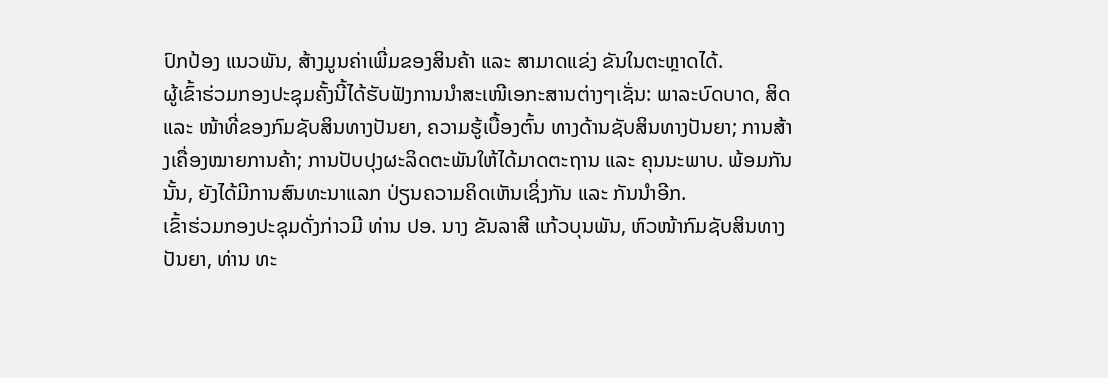ປົກປ້ອງ ແນວພັນ, ສ້າງມູນຄ່າເພີ່ມຂອງສິນຄ້າ ແລະ ສາມາດແຂ່ງ ຂັນໃນຕະຫຼາດໄດ້.
ຜູ້ເຂົ້າຮ່ວມກອງປະຊຸມຄັ້ງນີ້ໄດ້ຮັບຟັງການນຳສະເໜີເອກະສານຕ່າງໆເຊັ່ນ: ພາລະບົດບາດ, ສິດ ແລະ ໜ້າທີ່ຂອງກົມຊັບສິນທາງປັນຍາ, ຄວາມຮູ້ເບື້ອງຕົ້ນ ທາງດ້ານຊັບສິນທາງປັນຍາ; ການສ້າງເຄື່ອງໝາຍການຄ້າ; ການປັບປຸງຜະລິດຕະພັນໃຫ້ໄດ້ມາດຕະຖານ ແລະ ຄຸນນະພາບ. ພ້ອມກັນນັ້ນ, ຍັງໄດ້ມີການສົນທະນາແລກ ປ່ຽນຄວາມຄິດເຫັນເຊິ່ງກັນ ແລະ ກັນນຳອີກ.
ເຂົ້າຮ່ວມກອງປະຊຸມດັ່ງກ່າວມີ ທ່ານ ປອ. ນາງ ຂັນລາສີ ແກ້ວບຸນພັນ, ຫົວໜ້າກົມຊັບສິນທາງປັນຍາ, ທ່ານ ທະ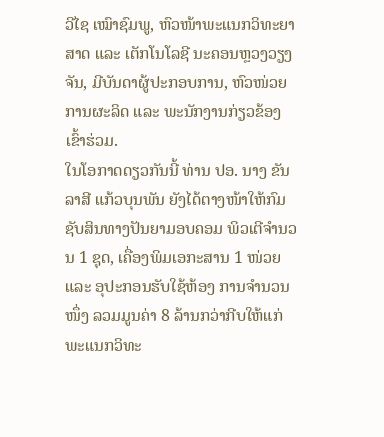ວີໄຊ ເໝົາຊົມພູ, ຫົວໜ້າພະແນກວິທະຍາ ສາດ ແລະ ເຕັກໂນໂລຊີ ນະຄອນຫຼວງວຽງຈັນ, ມີບັນດາຜູ້ປະກອບການ, ຫົວໜ່ວຍການຜະລິດ ແລະ ພະນັກງານກ່ຽວຂ້ອງເຂົ້າຮ່ວມ.
ໃນໂອກາດດຽວກັນນີ້ ທ່ານ ປອ. ນາງ ຂັນລາສີ ແກ້ວບຸນພັນ ຍັງໄດ້ຕາງໜ້າໃຫ້ກົມຊັບສິນທາງປັນຍາມອບຄອມ ພິວເຕີຈໍານວນ 1 ຊຸດ, ເຄື່ອງພິມເອກະສານ 1 ໜ່ວຍ ແລະ ອຸປະກອນຮັບໃຊ້ຫ້ອງ ການຈຳນວນໜຶ່ງ ລວມມູນຄ່າ 8 ລ້ານກວ່າກີບໃຫ້ແກ່ພະແນກວິທະ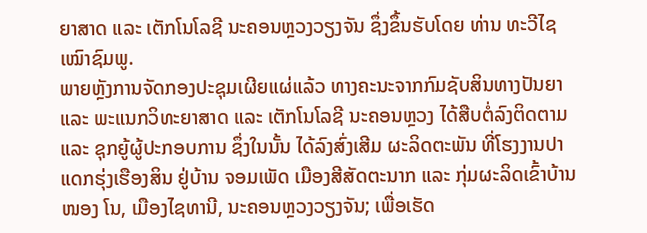ຍາສາດ ແລະ ເຕັກໂນໂລຊີ ນະຄອນຫຼວງວຽງຈັນ ຊຶ່ງຂຶ້ນຮັບໂດຍ ທ່ານ ທະວີໄຊ ເໝົາຊົມພູ.
ພາຍຫຼັງການຈັດກອງປະຊຸມເຜີຍແຜ່ແລ້ວ ທາງຄະນະຈາກກົມຊັບສິນທາງປັນຍາ ແລະ ພະແນກວິທະຍາສາດ ແລະ ເຕັກໂນໂລຊີ ນະຄອນຫຼວງ ໄດ້ສືບຕໍ່ລົງຕິດຕາມ ແລະ ຊຸກຍູ້ຜູ້ປະກອບການ ຊຶ່ງໃນນັ້ນ ໄດ້ລົງສົ່ງເສີມ ຜະລິດຕະພັນ ທີ່ໂຮງງານປາແດກຮຸ່ງເຮືອງສິນ ຢູ່ບ້ານ ຈອມເພັດ ເມືອງສີສັດຕະນາກ ແລະ ກຸ່ມຜະລິດເຂົ້າບ້ານໜອງ ໂນ, ເມືອງໄຊທານີ, ນະຄອນຫຼວງວຽງຈັນ; ເພື່ອເຮັດ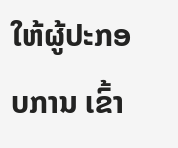ໃຫ້ຜູ້ປະກອບການ ເຂົ້າ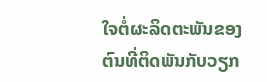ໃຈຕໍ່ຜະລິດຕະພັນຂອງຕົນທີ່ຕິດພັນກັບວຽກ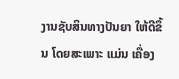ງານຊັບສິນທາງປັນຍາ ໃຫ້ດີຂຶ້ນ ໂດຍສະເພາະ ແມ່ນ ເຄື່ອງ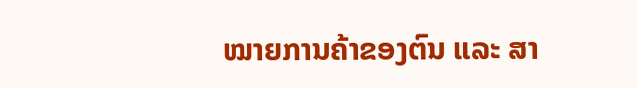ໝາຍການຄ້າຂອງຕົນ ແລະ ສາ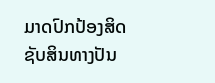ມາດປົກປ້ອງສິດຊັບສິນທາງປັນ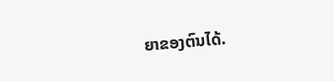ຍາຂອງຕົນໄດ້.